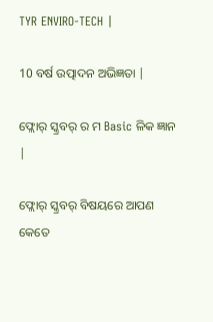TYR ENVIRO-TECH |

10 ବର୍ଷ ଉତ୍ପାଦନ ଅଭିଜ୍ଞତା |

ଫ୍ଲୋର୍ ସ୍କ୍ରବର୍ ର ମ Basic ଳିକ ଜ୍ଞାନ |

ଫ୍ଲୋର୍ ସ୍କ୍ରବର୍ ବିଷୟରେ ଆପଣ କେତେ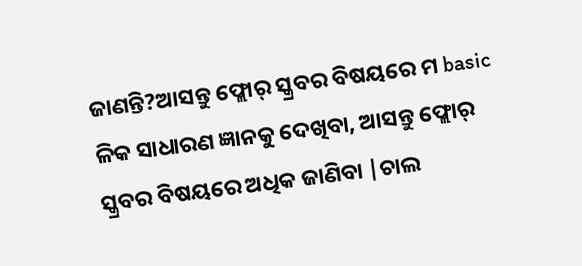ଜାଣନ୍ତି?ଆସନ୍ତୁ ଫ୍ଲୋର୍ ସ୍କ୍ରବର ବିଷୟରେ ମ basic ଳିକ ସାଧାରଣ ଜ୍ଞାନକୁ ଦେଖିବା, ଆସନ୍ତୁ ଫ୍ଲୋର୍ ସ୍କ୍ରବର ବିଷୟରେ ଅଧିକ ଜାଣିବା |ଚାଲ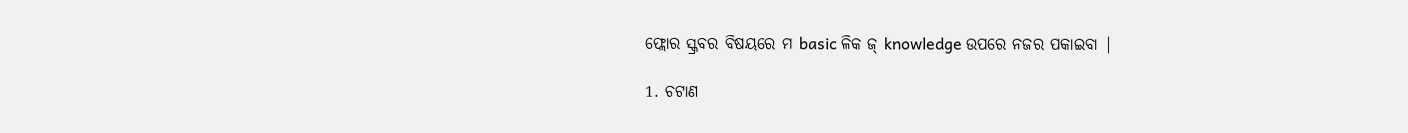ଫ୍ଲୋର ସ୍କ୍ରବର ବିଷୟରେ ମ basic ଳିକ ଜ୍ knowledge ଉପରେ ନଜର ପକାଇବା |

1. ଚଟାଣ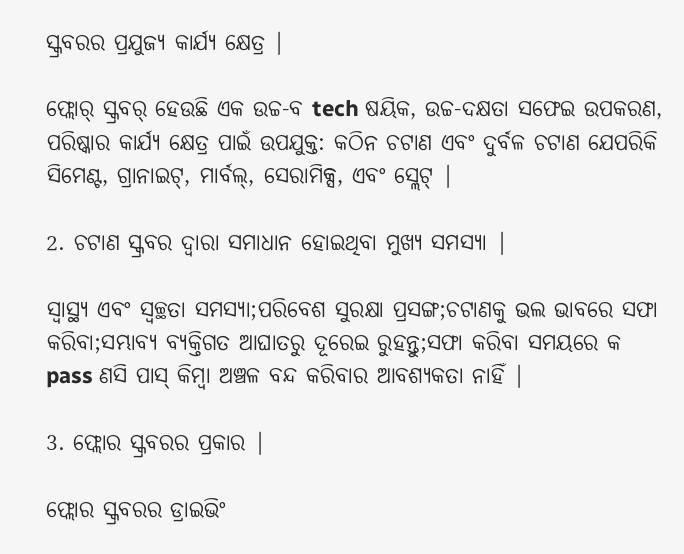ସ୍କ୍ରବରର ପ୍ରଯୁଜ୍ୟ କାର୍ଯ୍ୟ କ୍ଷେତ୍ର |

ଫ୍ଲୋର୍ ସ୍କ୍ରବର୍ ହେଉଛି ଏକ ଉଚ୍ଚ-ବ tech ଷୟିକ, ଉଚ୍ଚ-ଦକ୍ଷତା ସଫେଇ ଉପକରଣ, ପରିଷ୍କାର କାର୍ଯ୍ୟ କ୍ଷେତ୍ର ପାଇଁ ଉପଯୁକ୍ତ: କଠିନ ଚଟାଣ ଏବଂ ଦୁର୍ବଳ ଚଟାଣ ଯେପରିକି ସିମେଣ୍ଟ, ଗ୍ରାନାଇଟ୍, ମାର୍ବଲ୍, ସେରାମିକ୍ସ, ଏବଂ ସ୍ଲେଟ୍ |

2. ଚଟାଣ ସ୍କ୍ରବର ଦ୍ୱାରା ସମାଧାନ ହୋଇଥିବା ମୁଖ୍ୟ ସମସ୍ୟା |

ସ୍ୱାସ୍ଥ୍ୟ ଏବଂ ସ୍ୱଚ୍ଛତା ସମସ୍ୟା;ପରିବେଶ ସୁରକ୍ଷା ପ୍ରସଙ୍ଗ;ଚଟାଣକୁ ଭଲ ଭାବରେ ସଫା କରିବା;ସମ୍ଭାବ୍ୟ ବ୍ୟକ୍ତିଗତ ଆଘାତରୁ ଦୂରେଇ ରୁହନ୍ତୁ;ସଫା କରିବା ସମୟରେ କ pass ଣସି ପାସ୍ କିମ୍ବା ଅଞ୍ଚଳ ବନ୍ଦ କରିବାର ଆବଶ୍ୟକତା ନାହିଁ |

3. ଫ୍ଲୋର ସ୍କ୍ରବରର ପ୍ରକାର |

ଫ୍ଲୋର ସ୍କ୍ରବରର ଡ୍ରାଇଭିଂ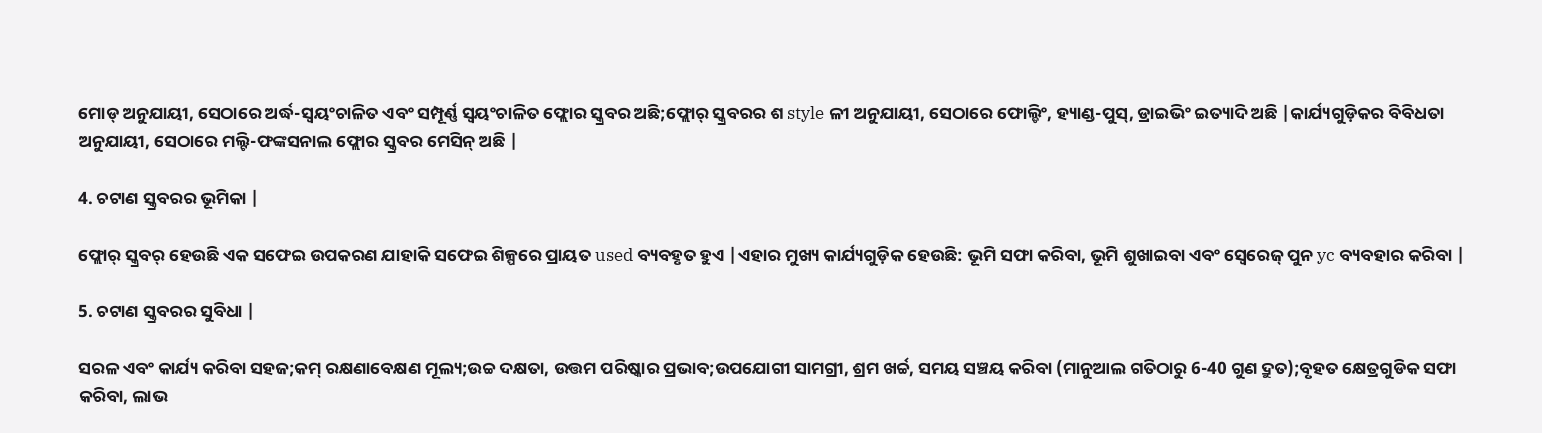ମୋଡ୍ ଅନୁଯାୟୀ, ସେଠାରେ ଅର୍ଦ୍ଧ-ସ୍ୱୟଂଚାଳିତ ଏବଂ ସମ୍ପୂର୍ଣ୍ଣ ସ୍ୱୟଂଚାଳିତ ଫ୍ଲୋର ସ୍କ୍ରବର ଅଛି;ଫ୍ଲୋର୍ ସ୍କ୍ରବରର ଶ style ଳୀ ଅନୁଯାୟୀ, ସେଠାରେ ଫୋଲ୍ଡିଂ, ହ୍ୟାଣ୍ଡ-ପୁସ୍, ଡ୍ରାଇଭିଂ ଇତ୍ୟାଦି ଅଛି |କାର୍ଯ୍ୟଗୁଡ଼ିକର ବିବିଧତା ଅନୁଯାୟୀ, ସେଠାରେ ମଲ୍ଟି-ଫଙ୍କସନାଲ ଫ୍ଲୋର ସ୍କ୍ରବର ମେସିନ୍ ଅଛି |

4. ଚଟାଣ ସ୍କ୍ରବରର ଭୂମିକା |

ଫ୍ଲୋର୍ ସ୍କ୍ରବର୍ ହେଉଛି ଏକ ସଫେଇ ଉପକରଣ ଯାହାକି ସଫେଇ ଶିଳ୍ପରେ ପ୍ରାୟତ used ବ୍ୟବହୃତ ହୁଏ |ଏହାର ମୁଖ୍ୟ କାର୍ଯ୍ୟଗୁଡ଼ିକ ହେଉଛି: ଭୂମି ସଫା କରିବା, ଭୂମି ଶୁଖାଇବା ଏବଂ ସ୍ୱେରେଜ୍ ପୁନ yc ବ୍ୟବହାର କରିବା |

5. ଚଟାଣ ସ୍କ୍ରବରର ସୁବିଧା |

ସରଳ ଏବଂ କାର୍ଯ୍ୟ କରିବା ସହଜ;କମ୍ ରକ୍ଷଣାବେକ୍ଷଣ ମୂଲ୍ୟ;ଉଚ୍ଚ ଦକ୍ଷତା, ଉତ୍ତମ ପରିଷ୍କାର ପ୍ରଭାବ;ଉପଯୋଗୀ ସାମଗ୍ରୀ, ଶ୍ରମ ଖର୍ଚ୍ଚ, ସମୟ ସଞ୍ଚୟ କରିବା (ମାନୁଆଲ ଗତିଠାରୁ 6-40 ଗୁଣ ଦ୍ରୁତ);ବୃହତ କ୍ଷେତ୍ରଗୁଡିକ ସଫା କରିବା, ଲାଭ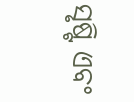ସୃଷ୍ଟି ଏବଂ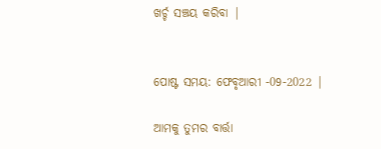ଖର୍ଚ୍ଚ ସଞ୍ଚୟ କରିବା |


ପୋଷ୍ଟ ସମୟ: ଫେବୃଆରୀ -09-2022 |

ଆମକୁ ତୁମର ବାର୍ତ୍ତା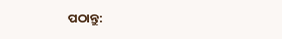ପଠାନ୍ତୁ: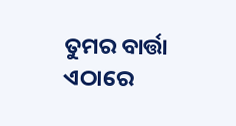ତୁମର ବାର୍ତ୍ତା ଏଠାରେ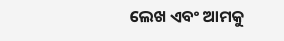ଲେଖ ଏବଂ ଆମକୁ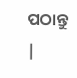ପଠାନ୍ତୁ |